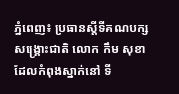ភ្នំពេញ៖ ប្រធានស្តីទីគណបក្សសង្គ្រោះជាតិ លោក កឹម សុខា ដែលកំពុងស្នាក់នៅ ទី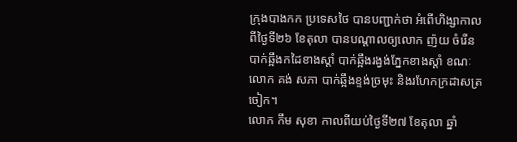ក្រុងបាងកក ប្រទេសថៃ បានបញ្ជាក់ថា អំពើហិង្សាកាលពីថ្ងៃទី២៦ ខែតុលា បានបណ្តាលឲ្យលោក ញ៉យ ចំរើន បាក់ឆ្អឹងកដៃខាងស្ដាំ បាក់ឆ្អឹងរង្វង់ភ្នែកខាងស្ដាំ ខណៈលោក គង់ សភា បាក់ឆ្អឹងខ្ទង់ច្រមុះ និងរហែកក្រដាសត្រចៀក។
លោក កឹម សុខា កាលពីយប់ថ្ងៃទី២៧ ខែតុលា ឆ្នាំ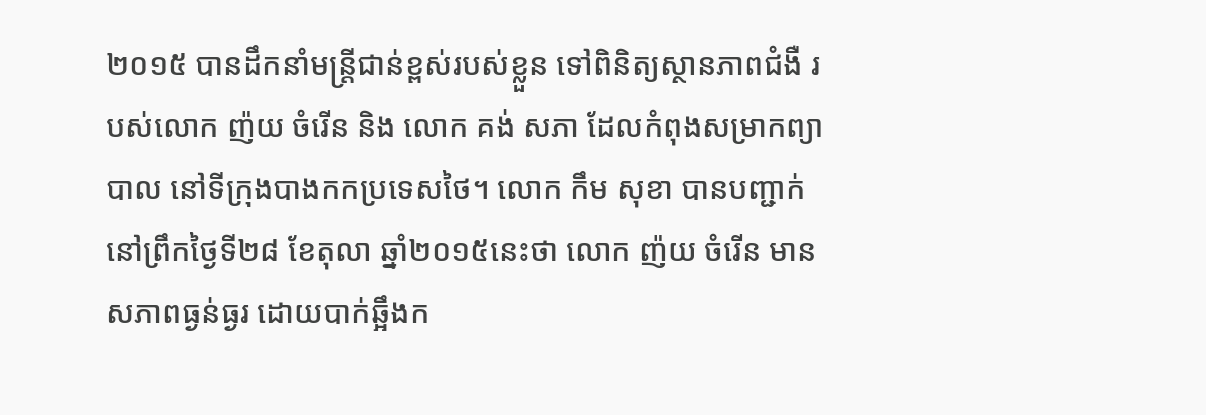២០១៥ បានដឹកនាំមន្ត្រីជាន់ខ្ពស់របស់ខ្លួន ទៅពិនិត្យស្ថានភាពជំងឺ របស់លោក ញ៉យ ចំរើន និង លោក គង់ សភា ដែលកំពុងសម្រាកព្យាបាល នៅទីក្រុងបាងកកប្រទេសថៃ។ លោក កឹម សុខា បានបញ្ជាក់នៅព្រឹកថ្ងៃទី២៨ ខែតុលា ឆ្នាំ២០១៥នេះថា លោក ញ៉យ ចំរើន មានសភាពធ្ងន់ធ្ងរ ដោយបាក់ឆ្អឹងក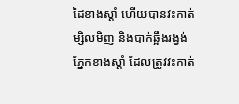ដៃខាងស្ដាំ ហើយបានវះកាត់ម្សិលមិញ និងបាក់ឆ្អឹងរង្វង់ភ្នែកខាងស្ដាំ ដែលត្រូវវះកាត់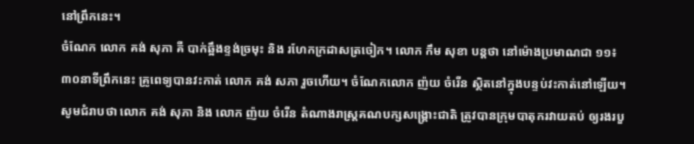នៅព្រឹកនេះ។
ចំណែក លោក គង់ សុភា គឺ បាក់ឆ្អឹងខ្ទង់ច្រមុះ និង រហែកក្រដាសត្រចៀក។ លោក កឹម សុខា បន្តថា នៅម៉ោងប្រមាណជា ១១៖៣០នាទីព្រឹកនេះ គ្រូពេទ្យបានវះកាត់ លោក គង់ សភា រួចហើយ។ ចំណែកលោក ញ៉យ ចំរើន ស្ថិតនៅក្នុងបន្ទប់វះកាត់នៅឡើយ។
សូមជំរាបថា លោក គង់ សុភា និង លោក ញ៉យ ចំរើន តំណាងរាស្ត្រគណបក្សសង្គ្រោះជាតិ ត្រូវបានក្រុមបាតុករវាយតប់ ឲ្យរងរបួ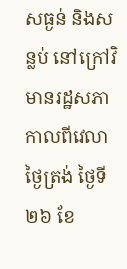សធ្ងន់ និងសន្លប់ នៅក្រៅវិមានរដ្ឋសភា កាលពីវេលាថ្ងៃត្រង់ ថ្ងៃទី២៦ ខែ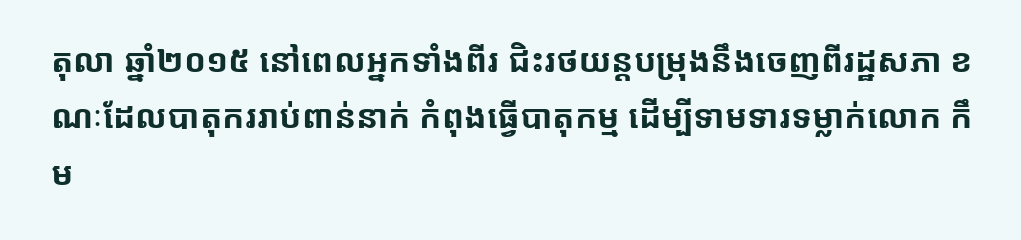តុលា ឆ្នាំ២០១៥ នៅពេលអ្នកទាំងពីរ ជិះរថយន្តបម្រុងនឹងចេញពីរដ្ឋសភា ខណៈដែលបាតុកររាប់ពាន់នាក់ កំពុងធ្វើបាតុកម្ម ដើម្បីទាមទារទម្លាក់លោក កឹម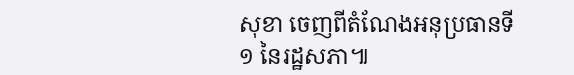សុខា ចេញពីតំណែងអនុប្រធានទី១ នៃរដ្ឋសភា៕